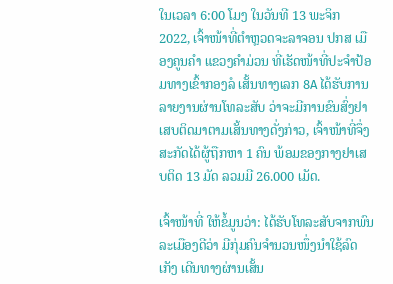ໃນເວລາ 6:00 ໂມງ ໃນວັນທີ 13 ພະຈິກ 2022, ເຈົ້າໜ້າທີ່ຕຳຫຼວດຈະລາຈອນ ປກສ ເມືອງຄູນຄຳ ແຂວງຄໍາມ່ວນ ທີ່ເຮັດໜ້າທີ່ປະຈຳປ້ອມທາງເຂົ້າກອງລໍ ເສັ້ນທາງເລກ 8A ໄດ້ຮັບການລາຍງານຜ່ານໂທລະສັບ ວ່າຈະມີການຂົນສົ່ງຢາເສບຕິດມາຕາມເສັ້ນທາງດັ່ງກ່າວ, ເຈົ້າໜ້າທີ່ຈຶ່ງສະກັດໄດ້ຜູ້ຖືກຫາ 1 ຄົນ ພ້ອມຂອງກາງຢາເສບຕິດ 13 ມັດ ລວມມີ 26.000 ເມັດ.

ເຈົ້າໜ້າທີ່ ໃຫ້ຂໍ້ມູນວ່າ: ໄດ້ຮັບໂທລະສັບຈາກພົນລະເມືອງດີວ່າ ມີກຸ່ມຄົນຈໍານວນໜຶ່ງນໍາໃຊ້ລົດເກັງ ເດີນທາງຜ່ານເສັ້ນ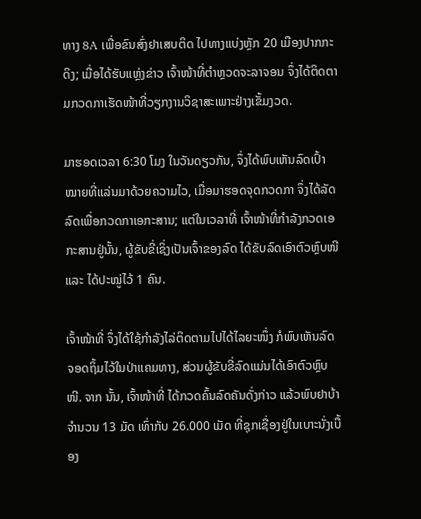ທາງ 8A ເພື່ອຂົນສົ່ງຢາເສບຕິດ ໄປທາງແບ່ງຫຼັກ 20 ເມືອງປາກກະດິງ; ເມື່ອໄດ້ຮັບແຫຼ່ງຂ່າວ ເຈົ້າໜ້າທີ່ຕໍາຫຼວດຈະລາຈອນ ຈຶ່ງໄດ້ຕິດຕາມກວດກາເຮັດໜ້າທີ່ວຽກງານວິຊາສະເພາະຢ່າງເຂັ້ມງວດ.

ມາຮອດເວລາ 6:30 ໂມງ ໃນວັນດຽວກັນ, ຈຶ່ງໄດ້ພົບເຫັນລົດເປົ້າໝາຍທີ່ແລ່ນມາດ້ວຍຄວາມໄວ, ເມື່ອມາຮອດຈຸດກວດກາ ຈຶ່ງໄດ້ລັດລົດເພື່ອກວດກາເອກະສານ; ແຕ່ໃນເວລາທີ່ ເຈົ້າໜ້າທີ່ກຳລັງກວດເອກະສານຢູ່ນັ້ນ, ຜູ້ຂັບຂີ່ເຊິ່ງເປັນເຈົ້າຂອງລົດ ໄດ້ຂັບລົດເອົາຕົວຫຼົບໜີ ແລະ ໄດ້ປະໝູ່ໄວ້ 1 ຄົນ.

ເຈົ້າໜ້າທີ່ ຈຶ່ງໄດ້ໃຊ້ກຳລັງໄລ່ຕິດຕາມໄປໄດ້ໄລຍະໜຶ່ງ ກໍພົບເຫັນລົດຈອດຖິ້ມໄວ້ໃນປ່າແຄມທາງ, ສ່ວນຜູ້ຂັບຂີ່ລົດແມ່ນໄດ້ເອົາຕົວຫຼົບໜີ. ຈາກ ນັ້ນ, ເຈົ້າໜ້າທີ່ ໄດ້ກວດຄົ້ນລົດຄັນດັ່ງກ່າວ ແລ້ວພົບຢາບ້າ ຈຳນວນ 13 ມັດ ເທົ່າກັບ 26.000 ເມັດ ທີ່ຊຸກເຊື່ອງຢູ່ໃນເບາະນັ່ງເບື້ອງ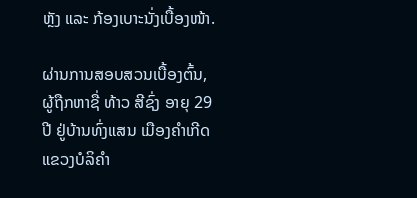ຫຼັງ ແລະ ກ້ອງເບາະນັ່ງເບື້ອງໜ້າ.

ຜ່ານການສອບສວນເບື້ອງຕົ້ນ, ຜູ້ຖືກຫາຊື່ ທ້າວ ສີຊົ່ງ ອາຍຸ 29 ປີ ຢູ່ບ້ານທົ່ງແສນ ເມືອງຄຳເກີດ ແຂວງບໍລິຄຳ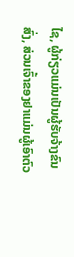ໄຊ, ຜູ້ກ່ຽວແມ່ນເປັນຜູ້ຮັບຈ້າງຂົນສົ່ງ, ສ່ວນເຈົ້າຂອງຢາແມ່ນຜູ້ເອົາຕົວ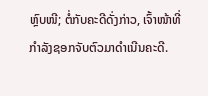ຫຼົບໜີ; ຕໍ່ກັບຄະດີດັ່ງກ່າວ, ເຈົ້າໜ້າທີ່ກໍາລັງຊອກຈັບຕົວມາດໍາເນີນຄະດີ.